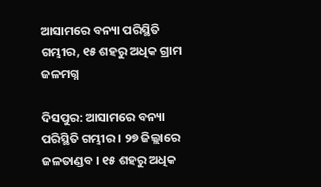ଆସାମରେ ବନ୍ୟା ପରିସ୍ଥିତି ଗମ୍ଭୀର, ୧୫ ଶହରୁ ଅଧିକ ଗ୍ରାମ ଜଳମଗ୍ନ

ଦିସପୁର: ଆସାମରେ ବନ୍ୟା ପରିସ୍ଥିତି ଗମ୍ଭୀର । ୨୭ ଜିଲ୍ଲାରେ ଜଳତାଣ୍ଡବ । ୧୫ ଶହରୁ ଅଧିକ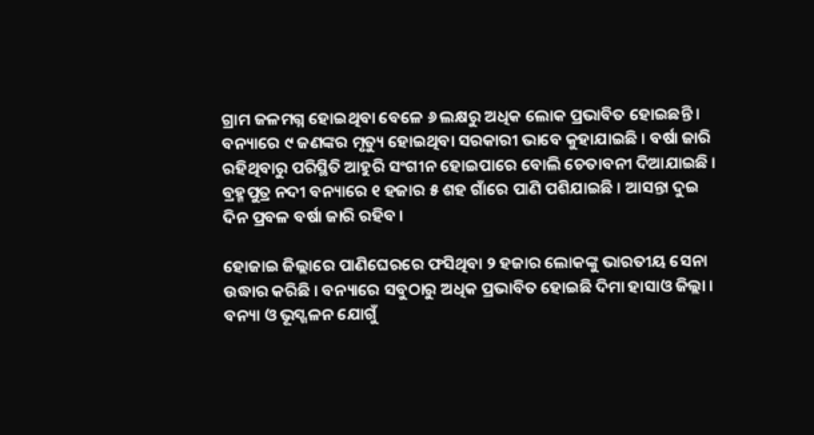ଗ୍ରାମ ଜଳମଗ୍ନ ହୋଇଥିବା ବେଳେ ୬ ଲକ୍ଷରୁ ଅଧିକ ଲୋକ ପ୍ରଭାବିତ ହୋଇଛନ୍ତି । ବନ୍ୟାରେ ୯ ଜଣଙ୍କର ମୃତ୍ୟୁ ହୋଇଥିବା ସରକାରୀ ଭାବେ କୁହାଯାଇଛି । ବର୍ଷା ଜାରି ରହିଥିବାରୁ ପରିସ୍ଥିତି ଆହୁରି ସଂଗୀନ ହୋଇପାରେ ବୋଲି ଚେତାବନୀ ଦିଆଯାଇଛି । ବ୍ରହ୍ମପୁତ୍ର ନଦୀ ବନ୍ୟାରେ ୧ ହଜାର ୫ ଶହ ଗାଁରେ ପାଣି ପଶିଯାଇଛି । ଆସନ୍ତା ଦୁଇ ଦିନ ପ୍ରବଳ ବର୍ଷା ଜାରି ରହିବ ।

ହୋଜାଇ ଜିଲ୍ଲାରେ ପାଣିଘେରରେ ଫସିଥିବା ୨ ହଜାର ଲୋକଙ୍କୁ ଭାରତୀୟ ସେନା ଉଦ୍ଧାର କରିଛି । ବନ୍ୟାରେ ସବୁଠାରୁ ଅଧିକ ପ୍ରଭାବିତ ହୋଇଛି ଦିମା ହାସାଓ ଜିଲ୍ଲା । ବନ୍ୟା ଓ ଭୂସ୍ଖଳନ ଯୋଗୁଁ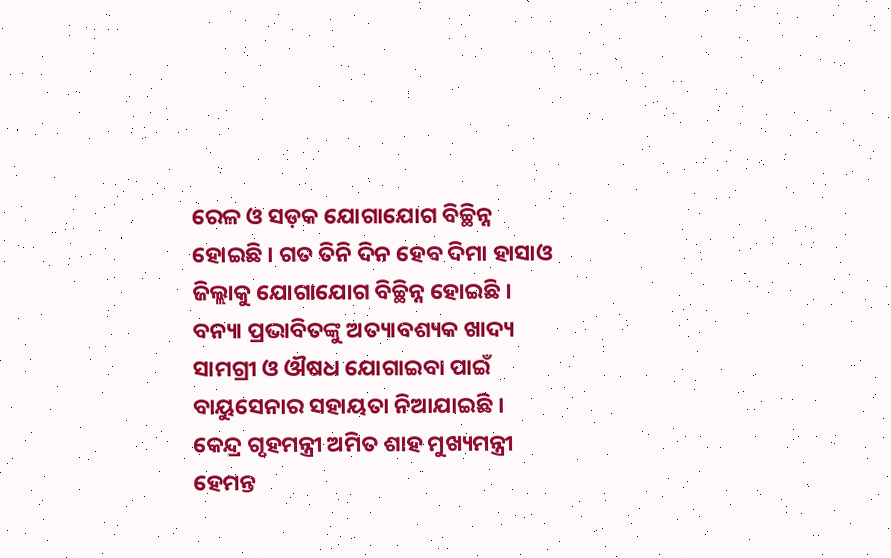ରେଳ ଓ ସଡ଼କ ଯୋଗାଯୋଗ ବିଚ୍ଛିନ୍ନ ହୋଇଛି । ଗତ ତିନି ଦିନ ହେବ ଦିମା ହାସାଓ ଜିଲ୍ଲାକୁ ଯୋଗାଯୋଗ ବିଚ୍ଛିନ୍ନ ହୋଇଛି । ବନ୍ୟା ପ୍ରଭାବିତଙ୍କୁ ଅତ୍ୟାବଶ୍ୟକ ଖାଦ୍ୟ ସାମଗ୍ରୀ ଓ ଔଷଧ ଯୋଗାଇବା ପାଇଁ ବାୟୁସେନାର ସହାୟତା ନିଆଯାଇଛି । କେନ୍ଦ୍ର ଗୃହମନ୍ତ୍ରୀ ଅମିତ ଶାହ ମୁଖ୍ୟମନ୍ତ୍ରୀ ହେମନ୍ତ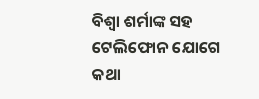ବିଶ୍ବା ଶର୍ମାଙ୍କ ସହ ଟେଲିଫୋନ ଯୋଗେ କଥା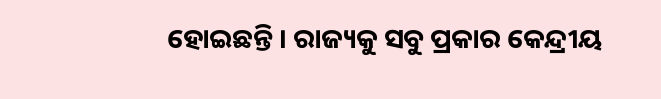ହୋଇଛନ୍ତି । ରାଜ୍ୟକୁ ସବୁ ପ୍ରକାର କେନ୍ଦ୍ରୀୟ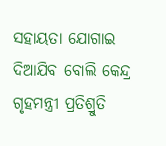ସହାୟତା ଯୋଗାଇ ଦିଆଯିବ ବୋଲି କେନ୍ଦ୍ର ଗୃହମନ୍ତ୍ରୀ ପ୍ରତିଶ୍ରୁତି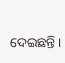ଦେଇଛନ୍ତି ।